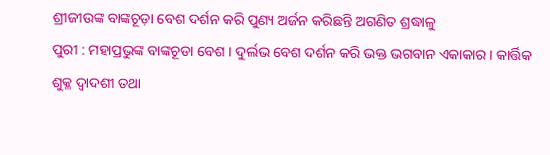ଶ୍ରୀଜୀଉଙ୍କ ବାଙ୍କଚୂଡ଼ା ବେଶ ଦର୍ଶନ କରି ପୁଣ୍ୟ ଅର୍ଜନ କରିଛନ୍ତି ଅଗଣିତ ଶ୍ରଦ୍ଧାଳୁ
ପୁରୀ : ମହାପ୍ରଭୁଙ୍କ ବାଙ୍କଚୂଡା ବେଶ । ଦୁର୍ଲଭ ବେଶ ଦର୍ଶନ କରି ଭକ୍ତ ଭଗବାନ ଏକାକାର । କାର୍ତ୍ତିକ ଶୁକ୍ଳ ଦ୍ୱାଦଶୀ ତଥା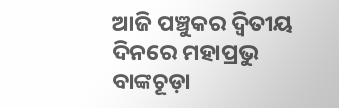ଆଜି ପଞ୍ଚୁକର ଦ୍ୱିତୀୟ ଦିନରେ ମହାପ୍ରଭୁ ବାଙ୍କଚୂଡ଼ା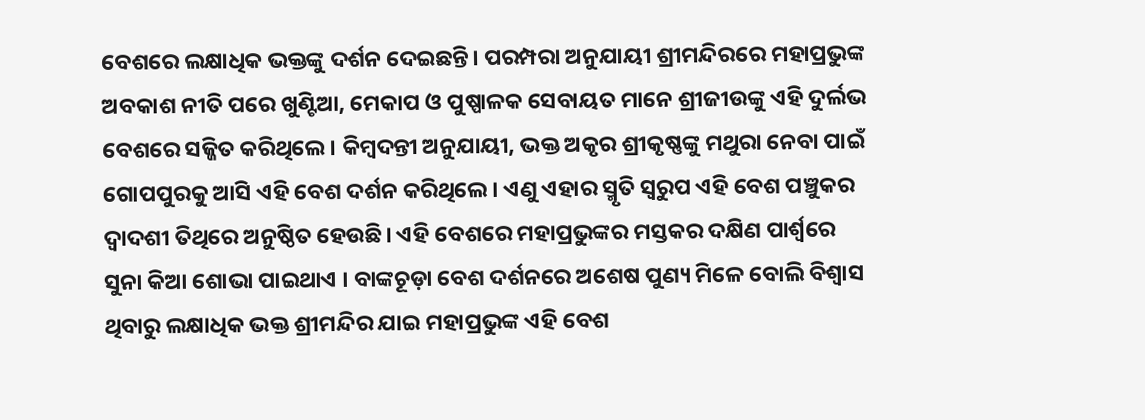ବେଶରେ ଲକ୍ଷାଧିକ ଭକ୍ତଙ୍କୁ ଦର୍ଶନ ଦେଇଛନ୍ତି। ପରମ୍ପରା ଅନୁଯାୟୀ ଶ୍ରୀମନ୍ଦିରରେ ମହାପ୍ରଭୁଙ୍କ ଅବକାଶ ନୀତି ପରେ ଖୁଣ୍ଟିଆ, ମେକାପ ଓ ପୁଷ୍ପାଳକ ସେବାୟତ ମାନେ ଶ୍ରୀଜୀଉଙ୍କୁ ଏହି ଦୁର୍ଲଭ ବେଶରେ ସଜ୍ଜିତ କରିଥିଲେ । କିମ୍ବଦନ୍ତୀ ଅନୁଯାୟୀ, ଭକ୍ତ ଅକୃର ଶ୍ରୀକୃଷ୍ଣଙ୍କୁ ମଥୁରା ନେବା ପାଇଁ ଗୋପପୁରକୁ ଆସି ଏହି ବେଶ ଦର୍ଶନ କରିଥିଲେ। ଏଣୁ ଏହାର ସ୍ମୃତି ସ୍ୱରୁପ ଏହି ବେଶ ପଞ୍ଚୁକର ଦ୍ୱାଦଶୀ ତିଥିରେ ଅନୁଷ୍ଠିତ ହେଉଛି। ଏହି ବେଶରେ ମହାପ୍ରଭୁଙ୍କର ମସ୍ତକର ଦକ୍ଷିଣ ପାର୍ଶ୍ୱରେ ସୁନା କିଆ ଶୋଭା ପାଇଥାଏ । ବାଙ୍କଚୂଡ଼ା ବେଶ ଦର୍ଶନରେ ଅଶେଷ ପୁଣ୍ୟ ମିଳେ ବୋଲି ବିଶ୍ୱାସ ଥିବାରୁ ଲକ୍ଷାଧିକ ଭକ୍ତ ଶ୍ରୀମନ୍ଦିର ଯାଇ ମହାପ୍ରଭୁଙ୍କ ଏହି ବେଶ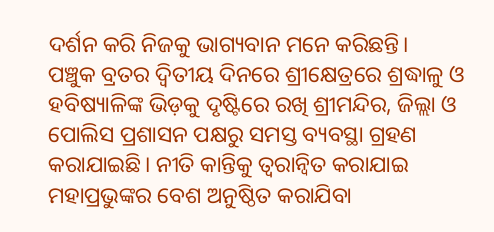ଦର୍ଶନ କରି ନିଜକୁ ଭାଗ୍ୟବାନ ମନେ କରିଛନ୍ତି।
ପଞ୍ଚୁକ ବ୍ରତର ଦ୍ୱିତୀୟ ଦିନରେ ଶ୍ରୀକ୍ଷେତ୍ରରେ ଶ୍ରଦ୍ଧାଳୁ ଓ ହବିଷ୍ୟାଳିଙ୍କ ଭିଡ଼କୁ ଦୃଷ୍ଟିରେ ରଖି ଶ୍ରୀମନ୍ଦିର, ଜିଲ୍ଲା ଓ ପୋଲିସ ପ୍ରଶାସନ ପକ୍ଷରୁ ସମସ୍ତ ବ୍ୟବସ୍ଥା ଗ୍ରହଣ କରାଯାଇଛି। ନୀତି କାନ୍ତିକୁ ତ୍ୱରାନ୍ୱିତ କରାଯାଇ ମହାପ୍ରଭୁଙ୍କର ବେଶ ଅନୁଷ୍ଠିତ କରାଯିବା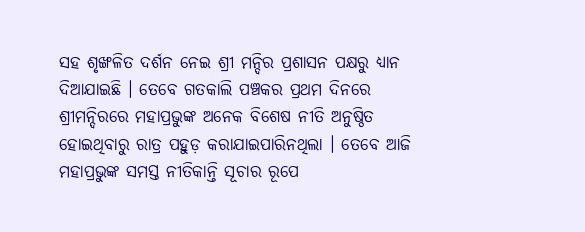ସହ ଶୃଙ୍ଖଳିତ ଦର୍ଶନ ନେଇ ଶ୍ରୀ ମନ୍ଦିର ପ୍ରଶାସନ ପକ୍ଷରୁ ଧ୍ୟାନ ଦିଆଯାଇଛି । ତେବେ ଗତକାଲି ପଞ୍ଚକର ପ୍ରଥମ ଦିନରେ ଶ୍ରୀମନ୍ଦିରରେ ମହାପ୍ରଭୁଙ୍କ ଅନେକ ବିଶେଷ ନୀତି ଅନୁଷ୍ଠିତ ହୋଇଥିବାରୁ ରାତ୍ର ପହୁଡ଼ କରାଯାଇପାରିନଥିଲା । ତେବେ ଆଜି ମହାପ୍ରଭୁଙ୍କ ସମସ୍ତ ନୀତିକାନ୍ତି ସୂଚାର ରୂପେ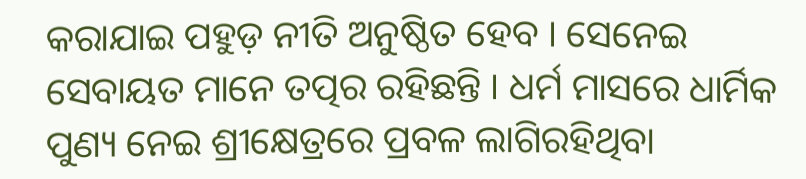କରାଯାଇ ପହୁଡ଼ ନୀତି ଅନୁଷ୍ଠିତ ହେବ । ସେନେଇ ସେବାୟତ ମାନେ ତତ୍ପର ରହିଛନ୍ତି । ଧର୍ମ ମାସରେ ଧାର୍ମିକ ପୁଣ୍ୟ ନେଇ ଶ୍ରୀକ୍ଷେତ୍ରରେ ପ୍ରବଳ ଲାଗିରହିଥିବା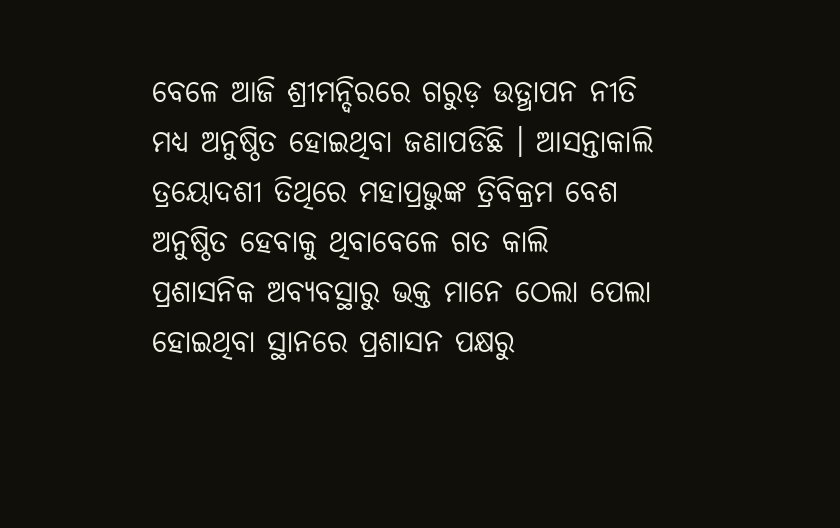ବେଳେ ଆଜି ଶ୍ରୀମନ୍ଦିରରେ ଗରୁଡ଼ ଉତ୍ଥାପନ ନୀତି ମଧ୍ୟ ଅନୁଷ୍ଠିତ ହୋଇଥିବା ଜଣାପଡିଛି । ଆସନ୍ତାକାଲି ତ୍ରୟୋଦଶୀ ତିଥିରେ ମହାପ୍ରଭୁଙ୍କ ତ୍ରିବିକ୍ରମ ବେଶ ଅନୁଷ୍ଠିତ ହେବାକୁ ଥିବାବେଳେ ଗତ କାଲି ପ୍ରଶାସନିକ ଅବ୍ୟବସ୍ଥାରୁ ଭକ୍ତ ମାନେ ଠେଲା ପେଲା ହୋଇଥିବା ସ୍ଥାନରେ ପ୍ରଶାସନ ପକ୍ଷରୁ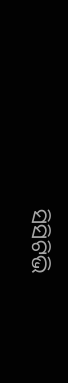ସିସିଟିଭି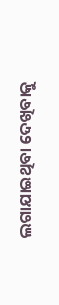ଲଗାଯାଇଥିବା ଦେଖିବାକୁ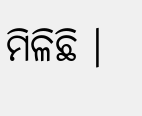ମିଳିଛି ।